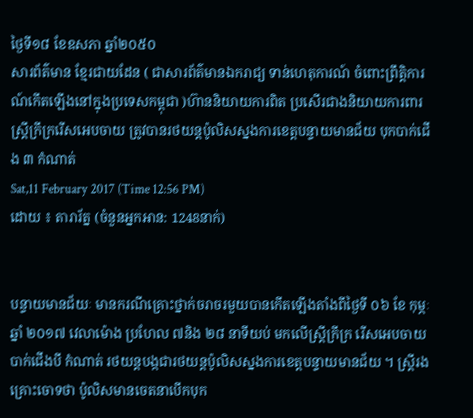ថ្ងៃទី១៨ ខែឧសភា ឆ្នាំ២០៥០
សារព័ត៌មាន ខ្មែរជាយដែន ( ជាសារព័ត៌មានឯករាជ្យ ទាន់ហេតុការណ៍ ចំពោះព្រឹត្តិការណ៍កើតឡើងនៅក្នុងប្រទេសកម្ពុជា )ហ៊ាននិយាយការពិត ប្រសើរជាងនិយាយការពារ
ស្រ្តីក្រីក្ររើសអេបចាយ ត្រូវបានរថយន្តប៉ូលិសស្នងការខេត្តបន្ទាយមានជ័យ បុកបាក់ជើង ៣ កំណាត់
Sat,11 February 2017 (Time 12:56 PM)
ដោយ ៖ តារារ័ត្ន (ចំនួនអ្នកអាន: 1248នាក់)


បន្ទាយមានជ័យៈ មានករណីគ្រោះថ្នាក់ចរាចរមួយបានកើតឡើងតាំងពីថ្ងៃទី ០៦ ខែ កុម្ភៈ ឆ្នាំ ២០១៧ វេលាម៉ោង ប្រហែល ៧និង ២៨ នាទីយប់ មកលើស្ត្រីក្រីក្រ រើសអេបចាយ បាក់ជើងបី កំណាត់ រថយន្តបង្កជារថយន្តប៉ូលិសស្នងការខេត្តបន្ទាយមានជ័យ ។ ស្ត្រីរងគ្រោះចោទថា ប៉ូលិសមានចេតនាបើកបុក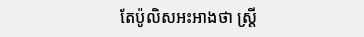តែប៉ូលិសអះអាងថា ស្ត្រី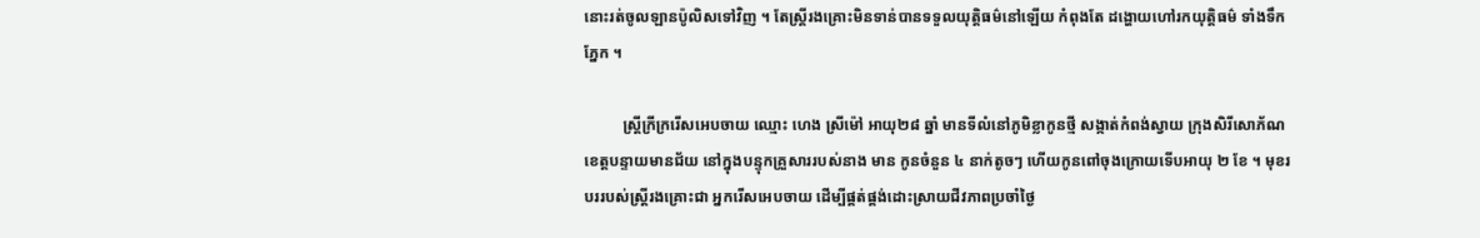នោះរត់ចូលឡានប៉ូលិសទៅវិញ ។ តែស្ត្រីរងគ្រោះមិនទាន់បានទទួលយុត្តិធម៌នៅឡើយ កំពុងតែ ដង្ហោយហៅរកយុត្តិធម៌ ទាំងទឹកភ្នែក ។

          ស្រ្តីក្រីក្ររើសអេបចាយ ឈ្មោះ ហេង ស្រីម៉ៅ អាយុ២៨ ឆ្នាំ មានទីលំនៅភូមិខ្លាកូនថ្មី សង្កាត់កំពង់ស្វាយ ក្រុងសិរីសោភ័ណ ខេត្តបន្ទាយមានជ័យ នៅក្នុងបន្ទុកគ្រួសាររបស់នាង មាន កូនចំនួន ៤ នាក់តូចៗ ហើយកូនពៅចុងក្រោយទើបអាយុ ២ ខែ ។ មុខរបររបស់ស្ត្រីរងគ្រោះជា អ្នករើសអេបចាយ ដើម្បីផ្គត់ផ្គង់ដោះស្រាយជីវភាពប្រចាំថ្ងៃ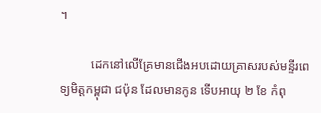។

          ដេកនៅលើគ្រែមានជើងអបដោយគ្រាសរបស់មន្ទីរពេទ្យមិត្តកម្ពុជា ជប៉ុន ដែលមានកូន ទើបអាយុ ២ ខែ កំពុ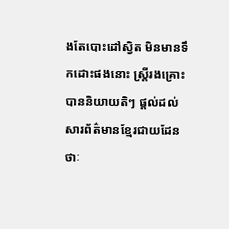ងតែបោះដៅស្វិត មិនមានទឹកដោះផងនោះ ស្រ្តីរងគ្រោះបាននិយាយតិៗ ផ្តល់ដល់សារព័ត៌មានខ្មែរជាយដែនថាៈ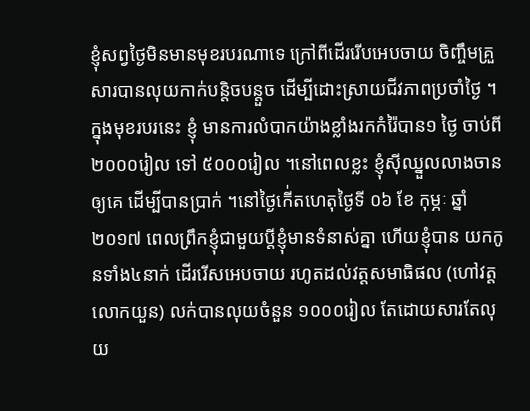ខ្ញុំសព្វថ្ងៃមិនមានមុខរបរណាទេ ក្រៅពីដើររើបអេបចាយ ចិញ្ចឹមគ្រួសារបានលុយកាក់បន្តិចបន្តួច ដើម្បីដោះស្រាយជីវភាពប្រចាំថ្ងៃ ។ ក្នុងមុខរបរនេះ ខ្ញុំ មានការលំបាកយ៉ាងខ្លាំងរកកំរ៉ៃបាន១ ថ្ងៃ ចាប់ពី ២០០០រៀល ទៅ ៥០០០រៀល ។នៅពេលខ្លះ ខ្ញុំស៊ីឈ្នួលលាងចានឲ្យគេ ដើម្បីបានប្រាក់ ។នៅថ្ងៃកើ់តហេតុថ្ងៃទី ០៦ ខែ កុម្ភៈ ឆ្នាំ២០១៧ ពេលព្រឹកខ្ញុំជាមួយប្តីខ្ញុំមានទំនាស់គ្នា ហើយខ្ញុំបាន យកកូនទាំង៤នាក់ ដើររើសអេបចាយ រហូតដល់វត្តសមាធិផល (ហៅវត្តលោកយួន) លក់បានលុយចំនួន ១០០០រៀល តែដោយសារតែលុយ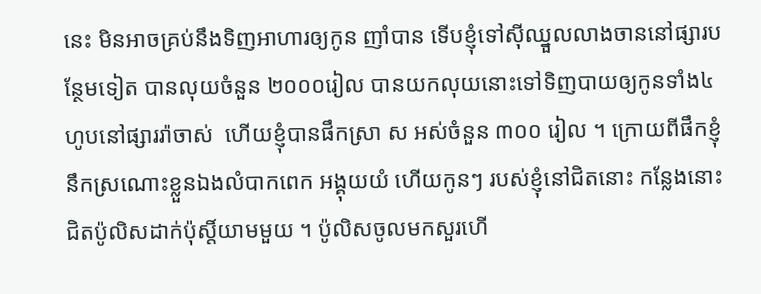នេះ មិនអាចគ្រប់នឹងទិញអាហារឲ្យកូន ញាំបាន ទើបខ្ញុំទៅស៊ីឈ្នួលលាងចាននៅផ្សារបន្ថែមទៀត បានលុយចំនួន ២០០០រៀល បានយកលុយនោះទៅទិញបាយឲ្យកូនទាំង៤ ហូបនៅផ្សាររ៉ាចាស់  ហើយខ្ញុំបានផឹកស្រា ស អស់ចំនួន ៣០០ រៀល ។ ក្រោយពីផឹកខ្ញុំនឹកស្រណោះខ្លួនឯងលំបាកពេក អង្គុយយំ ហើយកូនៗ របស់ខ្ញុំនៅជិតនោះ កន្លែងនោះជិតប៉ូលិសដាក់ប៉ុស្តិ៍យាមមួយ ។ ប៉ូលិសចូលមកសួរហើ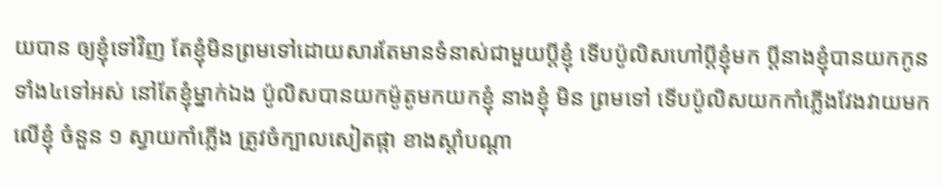យបាន ឲ្យខ្ញុំទៅវិញ តែខ្ញុំមិនព្រមទៅដោយសារតែមានទំនាស់ជាមួយប្តីខ្ញុំ ទើបប៉ូលិសហៅប្តីខ្ញុំមក ប្តីនាងខ្ញុំបានយកកូនទាំង៤ទៅអស់ នៅតែខ្ញុំម្នាក់ឯង ប៉ូលិសបានយកម៉ូតូមកយកខ្ញុំ នាងខ្ញុំ មិន ព្រមទៅ ទើបប៉ូលិសយកកាំភ្លើងវែងវាយមកលើខ្ញុំ ចំនួន ១ ស្វាយកាំភ្លើង ត្រូវចំក្បាលសៀតផ្កា ខាងស្តាំបណ្តា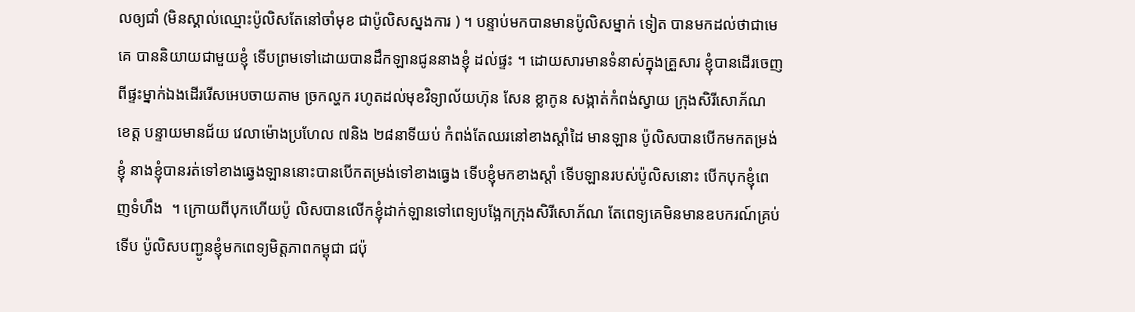លឲ្យជាំ (មិនស្គាល់ឈ្មោះប៉ូលិសតែនៅចាំមុខ ជាប៉ូលិសស្នងការ ) ។ បន្ទាប់មកបានមានប៉ូលិសម្នាក់ ទៀត បានមកដល់ថាជាមេគេ បាននិយាយជាមួយខ្ញុំ ទើបព្រមទៅដោយបានដឹកឡានជូននាងខ្ញុំ ដល់ផ្ទះ ។ ដោយសារមានទំនាស់ក្នុងគ្រួសារ ខ្ញុំបានដើរចេញពីផ្ទះម្នាក់ឯងដើររើសអេបចាយតាម ច្រកល្ហក រហូតដល់មុខវិទ្យាល័យហ៊ុន សែន ខ្លាកូន សង្កាត់កំពង់ស្វាយ ក្រុងសិរីសោភ័ណ ខេត្ត បន្ទាយមានជ័យ វេលាម៉ោងប្រហែល ៧និង ២៨នាទីយប់ កំពង់តែឈរនៅខាងស្តាំដៃ មានឡាន ប៉ូលិសបានបើកមកតម្រង់ខ្ញុំ នាងខ្ញុំបានរត់ទៅខាងឆ្វេងឡាននោះបានបើកតម្រង់ទៅខាងធ្វេង ទើបខ្ញុំមកខាងស្តាំ ទើបឡានរបស់ប៉ូលិសនោះ បើកបុកខ្ញុំពេញទំហឹង  ។ ក្រោយពីបុកហើយប៉ូ លិសបានលើកខ្ញុំដាក់ឡានទៅពេទ្យបង្អែកក្រុងសិរីសោភ័ណ តែពេទ្យគេមិនមានឧបករណ៍គ្រប់ទើប ប៉ូលិសបញ្ជូនខ្ញុំមកពេទ្យមិត្តភាពកម្ពុជា ជប៉ុ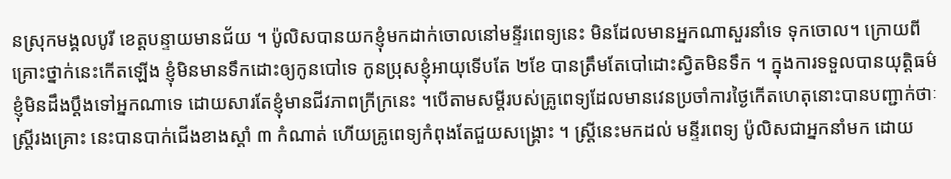នស្រុកមង្គលបូរី ខេត្តបន្ទាយមានជ័យ ។ ប៉ូលិសបានយកខ្ញុំមកដាក់ចោលនៅមន្ទីរពេទ្យនេះ មិនដែលមានអ្នកណាសួរនាំទេ ទុកចោល។ ក្រោយពីគ្រោះថ្នាក់នេះកើតឡើង ខ្ញុំមិនមានទឹកដោះឲ្យកូនបៅទេ កូនប្រុសខ្ញុំអាយុទើបតែ ២ខែ បានត្រឹមតែបៅដោះស្វិតមិនទឹក ។ ក្នុងការទទួលបានយុត្តិធម៌ ខ្ញុំមិនដឹងប្តឹងទៅអ្នកណាទេ ដោយសារតែខ្ញុំមានជីវភាពក្រីក្រនេះ ។បើតាមសម្តីរបស់គ្រូពេទ្យដែលមានវេនប្រចាំការថ្ងៃកើតហេតុនោះបានបញ្ជាក់ថាៈ ស្ត្រីរងគ្រោះ នេះបានបាក់ជើងខាងស្តាំ ៣ កំណាត់ ហើយគ្រូពេទ្យកំពុងតែជួយសង្គ្រោះ ។ ស្ត្រីនេះមកដល់ មន្ទីរពេទ្យ ប៉ូលិសជាអ្នកនាំមក ដោយ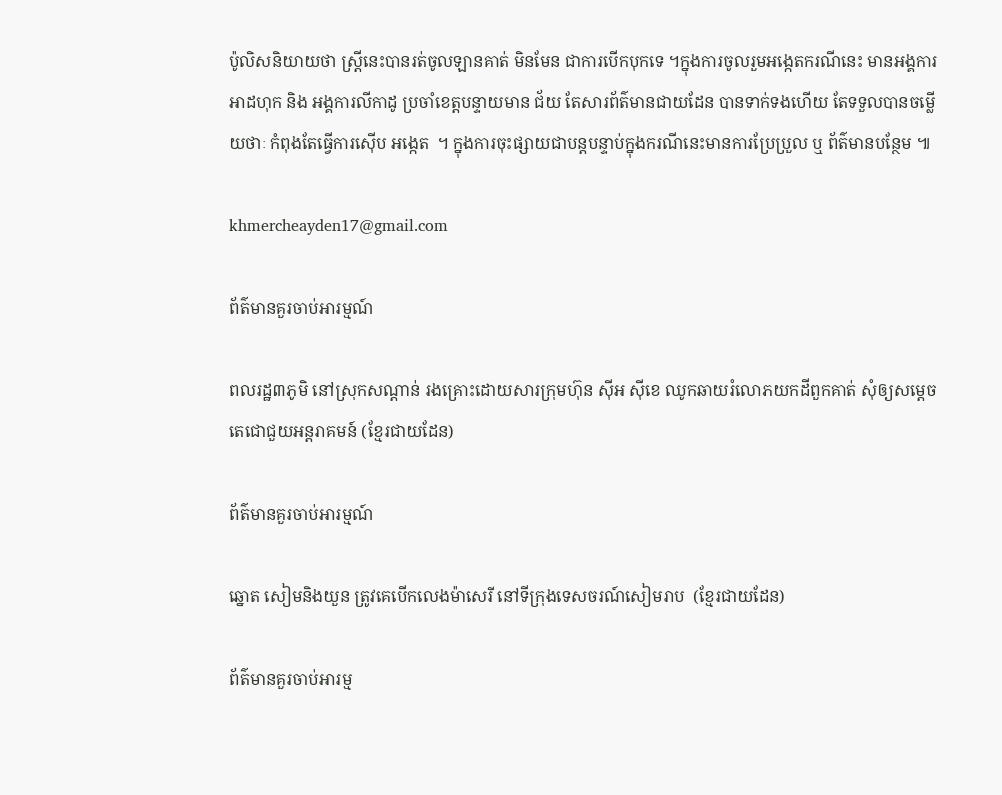ប៉ូលិសនិយាយថា ស្ត្រីនេះបានរត់ចូលឡានគាត់ មិនមែន ជាការបើកបុកទេ ។ក្នុងការចូលរួមអង្កេតករណីនេះ មានអង្គការអាដហុក និង អង្គការលីកាដូ ប្រចាំខេត្តបន្ទាយមាន ជ័យ តែសារព័ត៌មានជាយដែន បានទាក់ទងហើយ តែទទួលបានចម្លើយថាៈ កំពុងតែធ្វើការស៊ើប អង្កេត  ។ ក្នុងការចុះផ្សាយជាបន្តបន្ទាប់ក្នុងករណីនេះមានការប្រែប្រួល ឬ ព័ត៌មានបន្ថែម ៕

khmercheayden17@gmail.com

ព័ត៌មានគួរចាប់អារម្មណ៍

ពលរដ្ឋ៣ភូមិ នៅស្រុកសណ្ដាន់ រងគ្រោះដោយសារក្រុមហ៊ុន ស៊ីអ ស៊ីខេ ឈូកឆាយរំលោភយកដីពួកគាត់ សុំឲ្យសម្ដេចតេជោជួយអន្តរាគមន៍ (ខ្មែរជាយដែន)

ព័ត៌មានគួរចាប់អារម្មណ៍

ឆ្នោត សៀមនិងយួន ត្រូវគេបើកលេងម៉ាសេរី នៅទីក្រុងទេសចរណ៍សៀមរាប  (ខ្មែរជាយដែន)

ព័ត៌មានគួរចាប់អារម្ម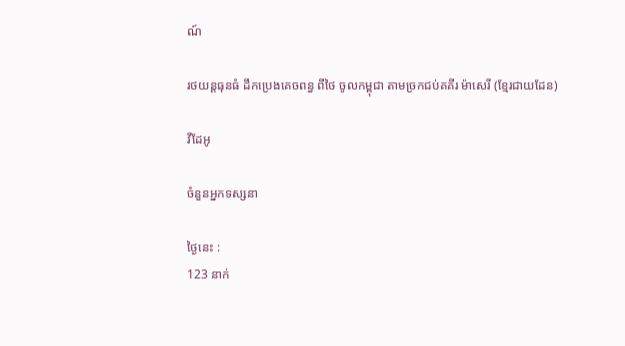ណ៍

រថយន្តធុនធំ ដឹកប្រេងគេចពន្ធ ពីថៃ ចូលកម្ពុជា តាមច្រកជប់គគីរ ម៉ាសេរី (ខ្មែរជាយដែន)

វីដែអូ

ចំនួនអ្នកទស្សនា

ថ្ងៃនេះ :
123 នាក់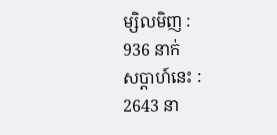ម្សិលមិញ :
936 នាក់
សប្តាហ៍នេះ :
2643 នា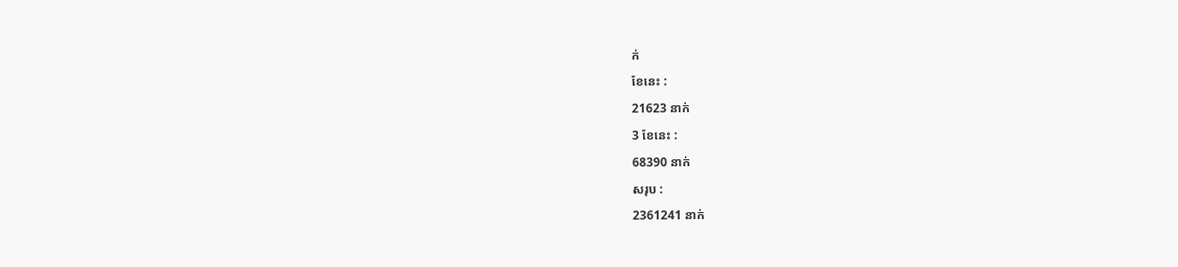ក់
ខែនេះ :
21623 នាក់
3 ខែនេះ :
68390 នាក់
សរុប :
2361241 នាក់